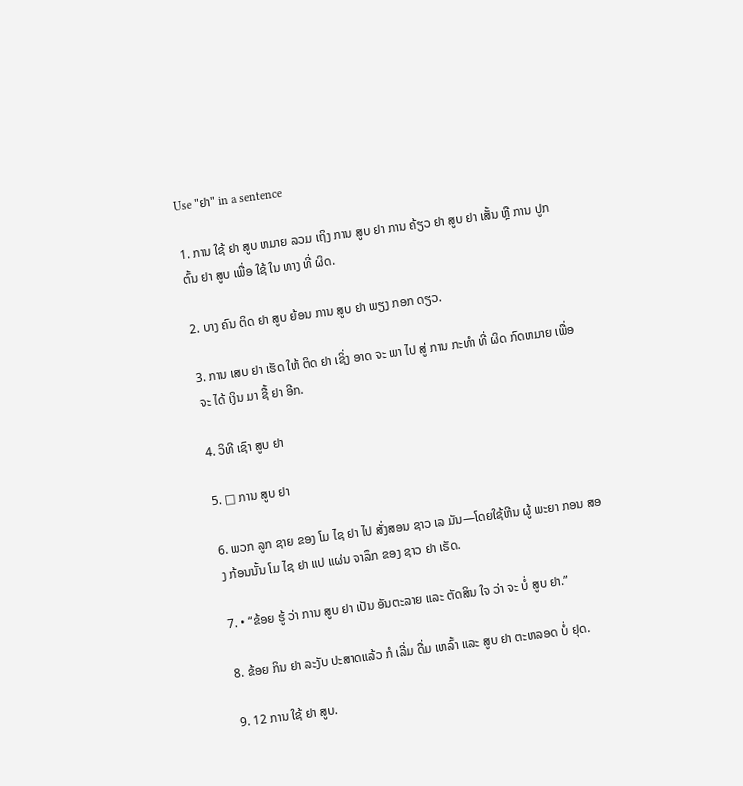Use "ຢາ" in a sentence

1. ການ ໃຊ້ ຢາ ສູບ ຫມາຍ ລວມ ເຖິງ ການ ສູບ ຢາ ການ ຄ້ຽວ ຢາ ສູບ ຢາ ເສັ້ນ ຫຼື ການ ປູກ ຕົ້ນ ຢາ ສູບ ເພື່ອ ໃຊ້ ໃນ ທາງ ທີ່ ຜິດ.

2. ບາງ ຄົນ ຕິດ ຢາ ສູບ ຍ້ອນ ການ ສູບ ຢາ ພຽງ ກອກ ດຽວ.

3. ການ ເສບ ຢາ ເຮັດ ໃຫ້ ຕິດ ຢາ ເຊິ່ງ ອາດ ຈະ ພາ ໄປ ສູ່ ການ ກະທໍາ ທີ່ ຜິດ ກົດຫມາຍ ເພື່ອ ຈະ ໄດ້ ເງິນ ມາ ຊື້ ຢາ ອີກ.

4. ວິທີ ເຊົາ ສູບ ຢາ

5. □ ການ ສູບ ຢາ

6. ພວກ ລູກ ຊາຍ ຂອງ ໂມ ໄຊ ຢາ ໄປ ສັ່ງສອນ ຊາວ ເລ ມັນ—ໂດຍໃຊ້ຫີນ ຜູ້ ພະຍາ ກອນ ສອງ ກ້ອນນັ້ນ ໂມ ໄຊ ຢາ ແປ ແຜ່ນ ຈາລຶກ ຂອງ ຊາວ ຢາ ເຣັດ.

7. • “ຂ້ອຍ ຮູ້ ວ່າ ການ ສູບ ຢາ ເປັນ ອັນຕະລາຍ ແລະ ຕັດສິນ ໃຈ ວ່າ ຈະ ບໍ່ ສູບ ຢາ.”

8. ຂ້ອຍ ກິນ ຢາ ລະງັບ ປະສາດແລ້ວ ກໍ ເລີ່ມ ດື່ມ ເຫລົ້າ ແລະ ສູບ ຢາ ຕະຫລອດ ບໍ່ ຢຸດ.

9. 12 ການ ໃຊ້ ຢາ ສູບ.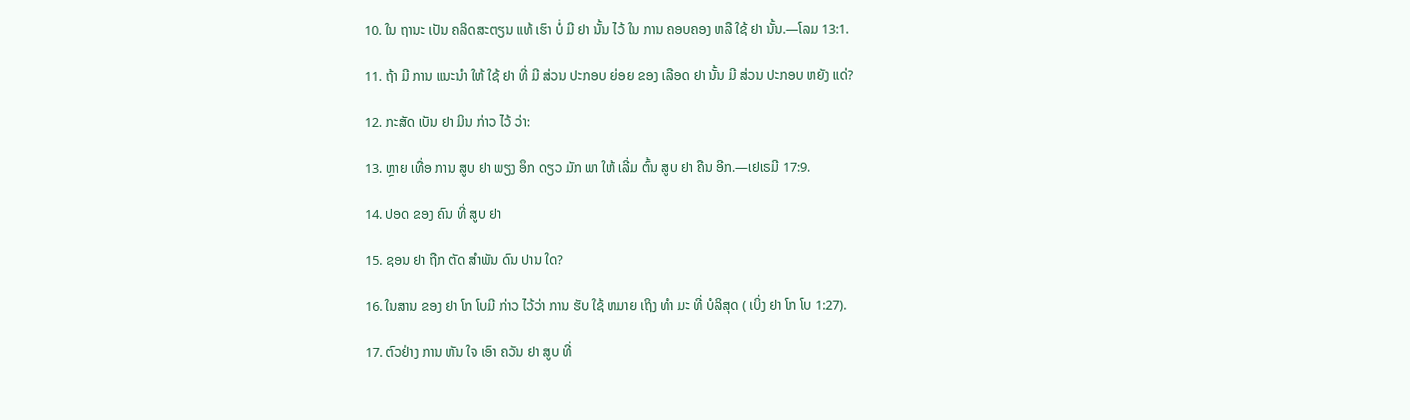10. ໃນ ຖານະ ເປັນ ຄລິດສະຕຽນ ແທ້ ເຮົາ ບໍ່ ມີ ຢາ ນັ້ນ ໄວ້ ໃນ ການ ຄອບຄອງ ຫລື ໃຊ້ ຢາ ນັ້ນ.—ໂລມ 13:1.

11. ຖ້າ ມີ ການ ແນະນໍາ ໃຫ້ ໃຊ້ ຢາ ທີ່ ມີ ສ່ວນ ປະກອບ ຍ່ອຍ ຂອງ ເລືອດ ຢາ ນັ້ນ ມີ ສ່ວນ ປະກອບ ຫຍັງ ແດ່?

12. ກະສັດ ເບັນ ຢາ ມິນ ກ່າວ ໄວ້ ວ່າ:

13. ຫຼາຍ ເທື່ອ ການ ສູບ ຢາ ພຽງ ອຶກ ດຽວ ມັກ ພາ ໃຫ້ ເລີ່ມ ຕົ້ນ ສູບ ຢາ ຄືນ ອີກ.—ເຢເຣມີ 17:9.

14. ປອດ ຂອງ ຄົນ ທີ່ ສູບ ຢາ

15. ຊອນ ຢາ ຖືກ ຕັດ ສໍາພັນ ດົນ ປານ ໃດ?

16. ໃນສານ ຂອງ ຢາ ໂກ ໂບມີ ກ່າວ ໄວ້ວ່າ ການ ຮັບ ໃຊ້ ຫມາຍ ເຖິງ ທໍາ ມະ ທີ່ ບໍລິສຸດ ( ເບິ່ງ ຢາ ໂກ ໂບ 1:27).

17. ຕົວຢ່າງ ການ ຫັນ ໃຈ ເອົາ ຄວັນ ຢາ ສູບ ທີ່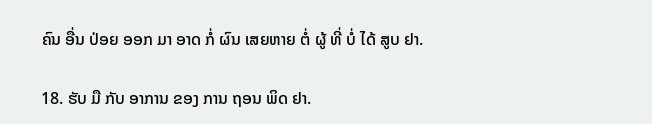ຄົນ ອື່ນ ປ່ອຍ ອອກ ມາ ອາດ ກໍ່ ຜົນ ເສຍຫາຍ ຕໍ່ ຜູ້ ທີ່ ບໍ່ ໄດ້ ສູບ ຢາ.

18. ຮັບ ມື ກັບ ອາການ ຂອງ ການ ຖອນ ພິດ ຢາ.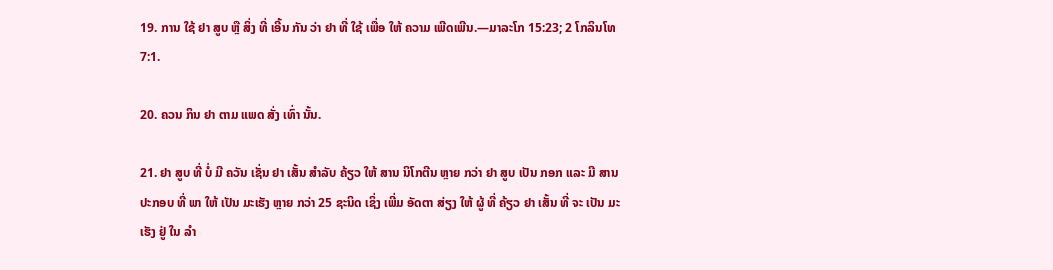19. ການ ໃຊ້ ຢາ ສູບ ຫຼື ສິ່ງ ທີ່ ເອີ້ນ ກັນ ວ່າ ຢາ ທີ່ ໃຊ້ ເພື່ອ ໃຫ້ ຄວາມ ເພີດເພີນ.—ມາລະໂກ 15:23; 2 ໂກລິນໂທ 7:1.

20. ຄວນ ກິນ ຢາ ຕາມ ແພດ ສັ່ງ ເທົ່າ ນັ້ນ.

21. ຢາ ສູບ ທີ່ ບໍ່ ມີ ຄວັນ ເຊັ່ນ ຢາ ເສັ້ນ ສໍາລັບ ຄ້ຽວ ໃຫ້ ສານ ນິໂກຕີນ ຫຼາຍ ກວ່າ ຢາ ສູບ ເປັນ ກອກ ແລະ ມີ ສານ ປະກອບ ທີ່ ພາ ໃຫ້ ເປັນ ມະເຮັງ ຫຼາຍ ກວ່າ 25 ຊະນິດ ເຊິ່ງ ເພີ່ມ ອັດຕາ ສ່ຽງ ໃຫ້ ຜູ້ ທີ່ ຄ້ຽວ ຢາ ເສັ້ນ ທີ່ ຈະ ເປັນ ມະເຮັງ ຢູ່ ໃນ ລໍາ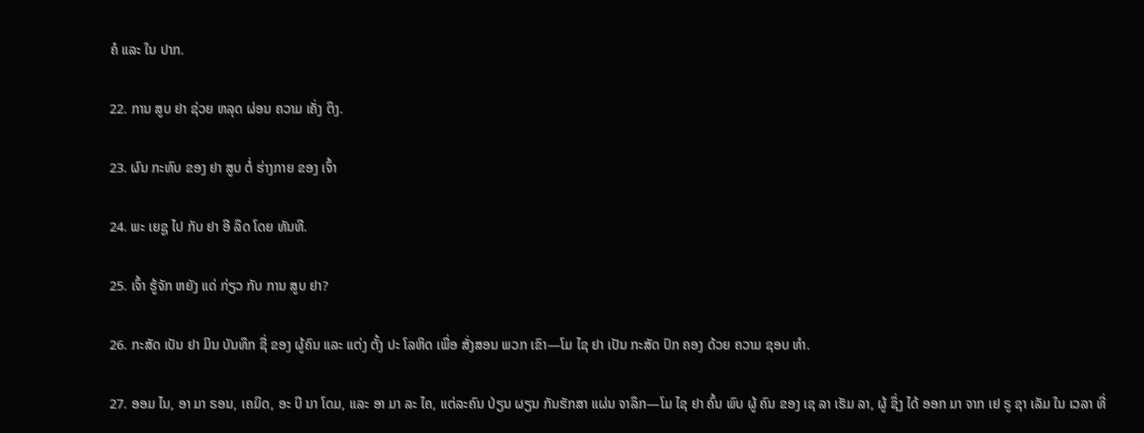ຄໍ ແລະ ໃນ ປາກ.

22. ການ ສູບ ຢາ ຊ່ວຍ ຫລຸດ ຜ່ອນ ຄວາມ ເຄັ່ງ ຕຶງ.

23. ຜົນ ກະທົບ ຂອງ ຢາ ສູບ ຕໍ່ ຮ່າງກາຍ ຂອງ ເຈົ້າ

24. ພະ ເຍຊູ ໄປ ກັບ ຢາ ອີ ລຶດ ໂດຍ ທັນທີ.

25. ເຈົ້າ ຮູ້ຈັກ ຫຍັງ ແດ່ ກ່ຽວ ກັບ ການ ສູບ ຢາ?

26. ກະສັດ ເບັນ ຢາ ມິນ ບັນທຶກ ຊື່ ຂອງ ຜູ້ຄົນ ແລະ ແຕ່ງ ຕັ້ງ ປະ ໂລຫິດ ເພື່ອ ສັ່ງສອນ ພວກ ເຂົາ—ໂມ ໄຊ ຢາ ເປັນ ກະສັດ ປົກ ຄອງ ດ້ວຍ ຄວາມ ຊອບ ທໍາ.

27. ອອມ ໄນ, ອາ ມາ ຣອນ, ເຄມິດ, ອະ ບີ ນາ ໂດມ, ແລະ ອາ ມາ ລະ ໄຄ, ແຕ່ລະຄົນ ປ່ຽນ ຜຽນ ກັນຮັກສາ ແຜ່ນ ຈາລຶກ—ໂມ ໄຊ ຢາ ຄົ້ນ ພົບ ຜູ້ ຄົນ ຂອງ ເຊ ລາ ເຮັມ ລາ, ຜູ້ ຊຶ່ງ ໄດ້ ອອກ ມາ ຈາກ ເຢ ຣູ ຊາ ເລັມ ໃນ ເວລາ ທີ່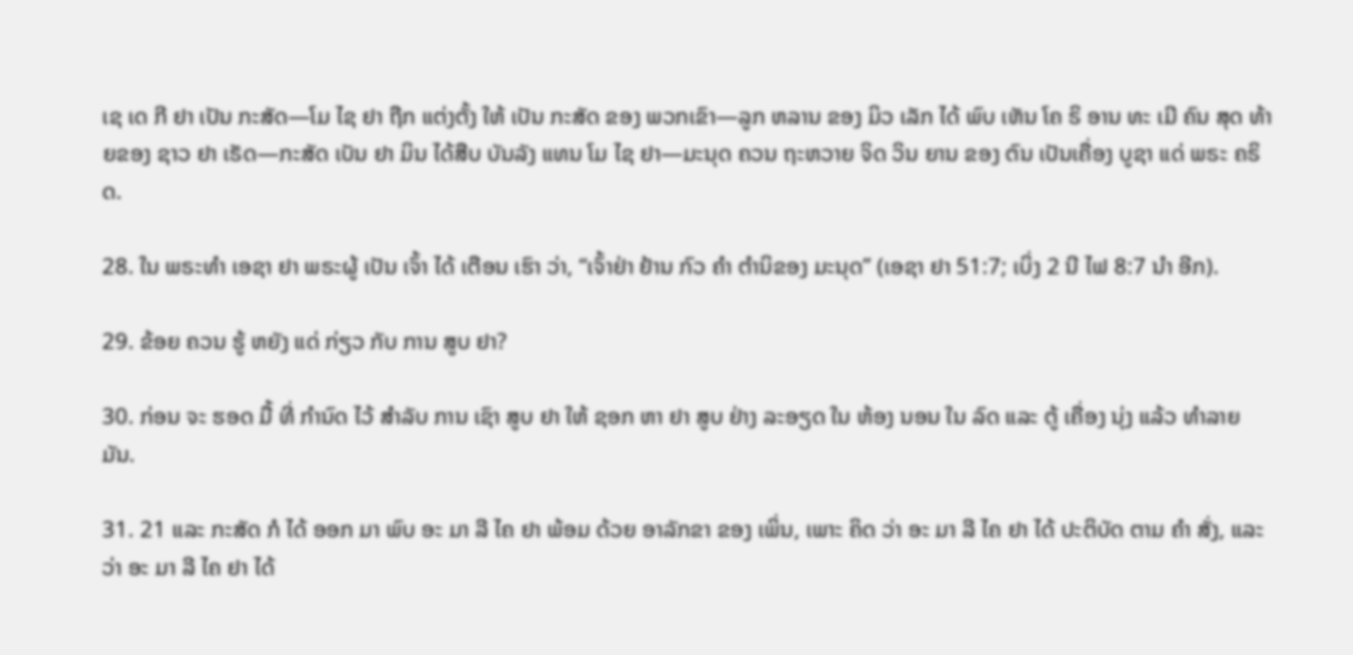ເຊ ເດ ກີ ຢາ ເປັນ ກະສັດ—ໂມ ໄຊ ຢາ ຖືກ ແຕ່ງຕັ້ງ ໃຫ້ ເປັນ ກະສັດ ຂອງ ພວກເຂົາ—ລູກ ຫລານ ຂອງ ມິວ ເລັກ ໄດ້ ພົບ ເຫັນ ໂຄ ຣິ ອານ ທະ ເມີ ຄົນ ສຸດ ທ້າຍຂອງ ຊາວ ຢາ ເຣັດ—ກະສັດ ເບັນ ຢາ ມິນ ໄດ້ສືບ ບັນລັງ ແທນ ໂມ ໄຊ ຢາ—ມະນຸດ ຄວນ ຖະຫວາຍ ຈິດ ວິນ ຍານ ຂອງ ຕົນ ເປັນເຄື່ອງ ບູຊາ ແດ່ ພຣະ ຄຣິດ.

28. ໃນ ພຣະທໍາ ເອຊາ ຢາ ພຣະຜູ້ ເປັນ ເຈົ້າ ໄດ້ ເຕືອນ ເຮົາ ວ່າ, “ເຈົ້າຢ່າ ຢ້ານ ກົວ ຄໍາ ຕໍານິຂອງ ມະນຸດ” (ເອຊາ ຢາ 51:7; ເບິ່ງ 2 ນີ ໄຟ 8:7 ນໍາ ອີກ).

29. ຂ້ອຍ ຄວນ ຮູ້ ຫຍັງ ແດ່ ກ່ຽວ ກັບ ການ ສູບ ຢາ?

30. ກ່ອນ ຈະ ຮອດ ມື້ ທີ່ ກໍານົດ ໄວ້ ສໍາລັບ ການ ເຊົາ ສູບ ຢາ ໃຫ້ ຊອກ ຫາ ຢາ ສູບ ຢ່າງ ລະອຽດ ໃນ ຫ້ອງ ນອນ ໃນ ລົດ ແລະ ຕູ້ ເຄື່ອງ ນຸ່ງ ແລ້ວ ທໍາລາຍ ມັນ.

31. 21 ແລະ ກະສັດ ກໍ ໄດ້ ອອກ ມາ ພົບ ອະ ມາ ລີ ໄຄ ຢາ ພ້ອມ ດ້ວຍ ອາລັກຂາ ຂອງ ເພິ່ນ, ເພາະ ຄິດ ວ່າ ອະ ມາ ລີ ໄຄ ຢາ ໄດ້ ປະຕິບັດ ຕາມ ຄໍາ ສັ່ງ, ແລະວ່າ ອະ ມາ ລີ ໄຄ ຢາ ໄດ້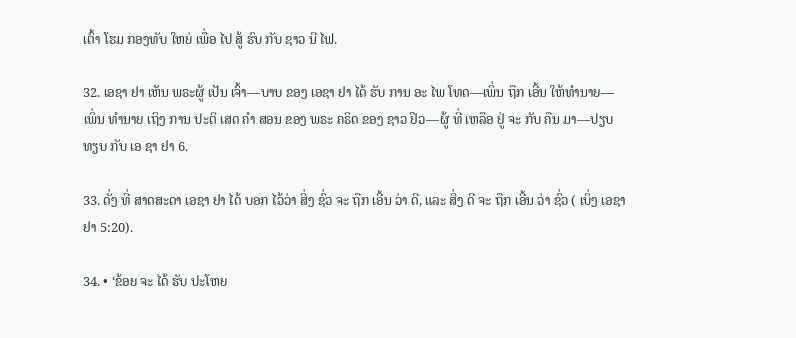ເຕົ້າ ໂຮມ ກອງທັບ ໃຫຍ່ ເພື່ອ ໄປ ສູ້ ຮົບ ກັບ ຊາວ ນີ ໄຟ.

32. ເອຊາ ຢາ ເຫັນ ພຣະຜູ້ ເປັນ ເຈົ້າ—ບາບ ຂອງ ເອຊາ ຢາ ໄດ້ ຮັບ ການ ອະ ໄພ ໂທດ—ເພິ່ນ ຖືກ ເອີ້ນ ໃຫ້ທໍານາຍ—ເພິ່ນ ທໍານາຍ ເຖິງ ການ ປະຕິ ເສດ ຄໍາ ສອນ ຂອງ ພຣະ ຄຣິດ ຂອງ ຊາວ ຢິວ—ຜູ້ ທີ່ ເຫລືອ ຢູ່ ຈະ ກັບ ຄືນ ມາ—ປຽບທຽບ ກັບ ເອ ຊາ ຢາ 6.

33. ດັ່ງ ທີ່ ສາດສະດາ ເອຊາ ຢາ ໄດ້ ບອກ ໄວ້ວ່າ ສິ່ງ ຊົ່ວ ຈະ ຖືກ ເອີ້ນ ວ່າ ດີ, ແລະ ສິ່ງ ດີ ຈະ ຖືກ ເອີ້ນ ວ່າ ຊົ່ວ ( ເບິ່ງ ເອຊາ ຢາ 5:20).

34. • ‘ຂ້ອຍ ຈະ ໄດ້ ຮັບ ປະໂຫຍ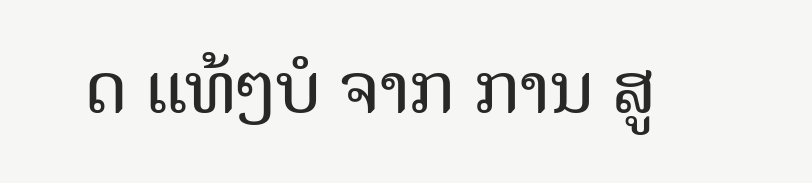ດ ແທ້ໆບໍ ຈາກ ການ ສູ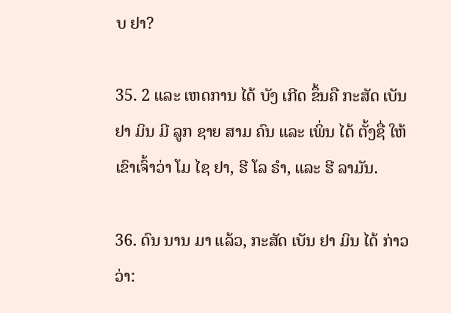ບ ຢາ?

35. 2 ແລະ ເຫດການ ໄດ້ ບັງ ເກີດ ຂຶ້ນຄື ກະສັດ ເບັນ ຢາ ມິນ ມີ ລູກ ຊາຍ ສາມ ຄົນ ແລະ ເພິ່ນ ໄດ້ ຕັ້ງຊື່ ໃຫ້ເຂົາເຈົ້າວ່າ ໂມ ໄຊ ຢາ, ຮີ ໂລ ຣໍາ, ແລະ ຮີ ລາມັນ.

36. ດົນ ນານ ມາ ແລ້ວ, ກະສັດ ເບັນ ຢາ ມິນ ໄດ້ ກ່າວ ວ່າ: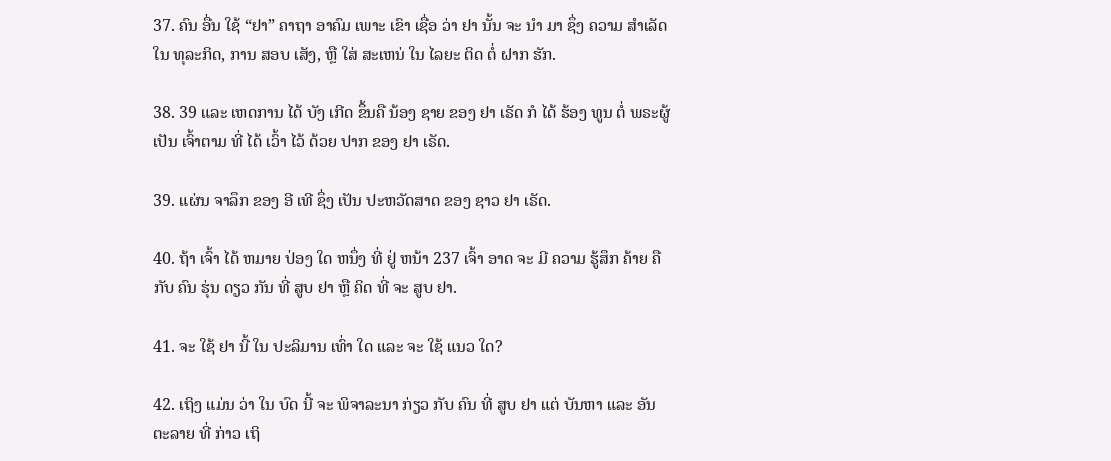37. ຄົນ ອື່ນ ໃຊ້ “ຢາ” ຄາຖາ ອາຄົມ ເພາະ ເຂົາ ເຊື່ອ ວ່າ ຢາ ນັ້ນ ຈະ ນໍາ ມາ ຊຶ່ງ ຄວາມ ສໍາເລັດ ໃນ ທຸລະກິດ, ການ ສອບ ເສັງ, ຫຼື ໃສ່ ສະເຫນ່ ໃນ ໄລຍະ ຕິດ ຕໍ່ ຝາກ ຮັກ.

38. 39 ແລະ ເຫດການ ໄດ້ ບັງ ເກີດ ຂຶ້ນຄື ນ້ອງ ຊາຍ ຂອງ ຢາ ເຣັດ ກໍ ໄດ້ ຮ້ອງ ທູນ ຕໍ່ ພຣະຜູ້ ເປັນ ເຈົ້າຕາມ ທີ່ ໄດ້ ເວົ້າ ໄວ້ ດ້ວຍ ປາກ ຂອງ ຢາ ເຣັດ.

39. ແຜ່ນ ຈາລຶກ ຂອງ ອີ ເທີ ຊຶ່ງ ເປັນ ປະຫວັດສາດ ຂອງ ຊາວ ຢາ ເຣັດ.

40. ຖ້າ ເຈົ້າ ໄດ້ ຫມາຍ ປ່ອງ ໃດ ຫນຶ່ງ ທີ່ ຢູ່ ຫນ້າ 237 ເຈົ້າ ອາດ ຈະ ມີ ຄວາມ ຮູ້ສຶກ ຄ້າຍ ຄື ກັບ ຄົນ ຮຸ່ນ ດຽວ ກັນ ທີ່ ສູບ ຢາ ຫຼື ຄິດ ທີ່ ຈະ ສູບ ຢາ.

41. ຈະ ໃຊ້ ຢາ ນີ້ ໃນ ປະລິມານ ເທົ່າ ໃດ ແລະ ຈະ ໃຊ້ ແນວ ໃດ?

42. ເຖິງ ແມ່ນ ວ່າ ໃນ ບົດ ນີ້ ຈະ ພິຈາລະນາ ກ່ຽວ ກັບ ຄົນ ທີ່ ສູບ ຢາ ແຕ່ ບັນຫາ ແລະ ອັນຕະລາຍ ທີ່ ກ່າວ ເຖິ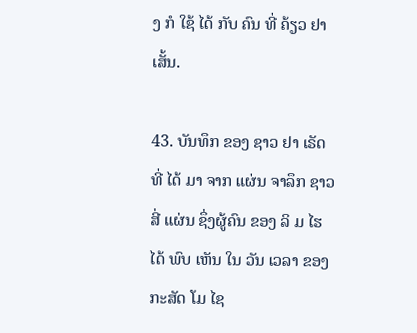ງ ກໍ ໃຊ້ ໄດ້ ກັບ ຄົນ ທີ່ ຄ້ຽວ ຢາ ເສັ້ນ.

43. ບັນທຶກ ຂອງ ຊາວ ຢາ ເຣັດ ທີ່ ໄດ້ ມາ ຈາກ ແຜ່ນ ຈາລຶກ ຊາວ ສີ່ ແຜ່ນ ຊຶ່ງຜູ້ຄົນ ຂອງ ລິ ມ ໄຮ ໄດ້ ພົບ ເຫັນ ໃນ ວັນ ເວລາ ຂອງ ກະສັດ ໂມ ໄຊ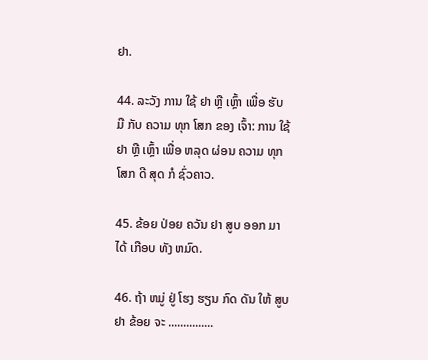ຢາ.

44. ລະວັງ ການ ໃຊ້ ຢາ ຫຼື ເຫຼົ້າ ເພື່ອ ຮັບ ມື ກັບ ຄວາມ ທຸກ ໂສກ ຂອງ ເຈົ້າ: ການ ໃຊ້ ຢາ ຫຼື ເຫຼົ້າ ເພື່ອ ຫລຸດ ຜ່ອນ ຄວາມ ທຸກ ໂສກ ດີ ສຸດ ກໍ ຊົ່ວຄາວ.

45. ຂ້ອຍ ປ່ອຍ ຄວັນ ຢາ ສູບ ອອກ ມາ ໄດ້ ເກືອບ ທັງ ຫມົດ.

46. ຖ້າ ຫມູ່ ຢູ່ ໂຮງ ຮຽນ ກົດ ດັນ ໃຫ້ ສູບ ຢາ ຂ້ອຍ ຈະ ...............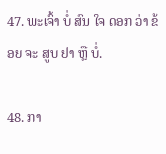47. ພະເຈົ້າ ບໍ່ ສົນ ໃຈ ດອກ ວ່າ ຂ້ອຍ ຈະ ສູບ ຢາ ຫຼື ບໍ່.

48. ກາ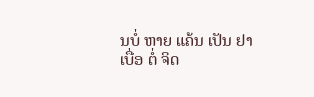ນບໍ່ ຫາຍ ແຄ້ນ ເປັນ ຢາ ເບື່ອ ຕໍ່ ຈິດ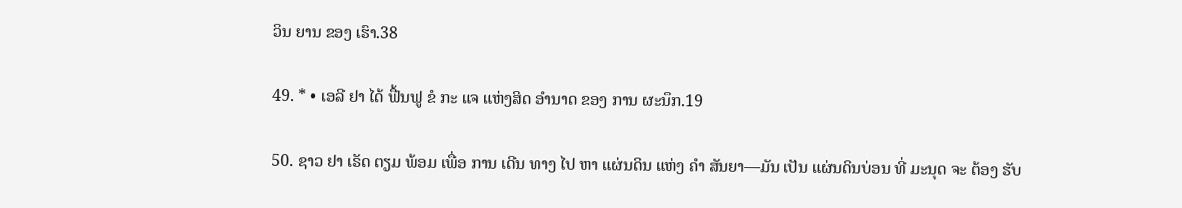ວິນ ຍານ ຂອງ ເຮົາ.38

49. * • ເອລີ ຢາ ໄດ້ ຟື້ນຟູ ຂໍ ກະ ແຈ ແຫ່ງສິດ ອໍານາດ ຂອງ ການ ຜະນຶກ.19

50. ຊາວ ຢາ ເຣັດ ຕຽມ ພ້ອມ ເພື່ອ ການ ເດີນ ທາງ ໄປ ຫາ ແຜ່ນດິນ ແຫ່ງ ຄໍາ ສັນຍາ—ມັນ ເປັນ ແຜ່ນດິນບ່ອນ ທີ່ ມະນຸດ ຈະ ຕ້ອງ ຮັບ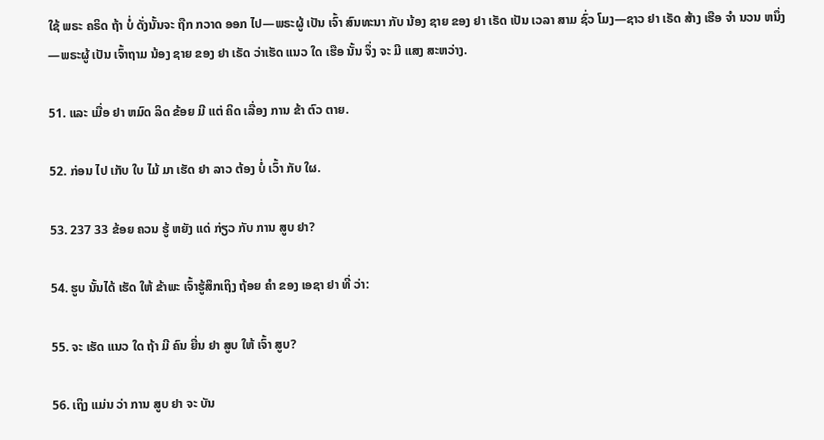ໃຊ້ ພຣະ ຄຣິດ ຖ້າ ບໍ່ ດັ່ງນັ້ນຈະ ຖືກ ກວາດ ອອກ ໄປ—ພຣະຜູ້ ເປັນ ເຈົ້າ ສົນທະນາ ກັບ ນ້ອງ ຊາຍ ຂອງ ຢາ ເຣັດ ເປັນ ເວລາ ສາມ ຊົ່ວ ໂມງ—ຊາວ ຢາ ເຣັດ ສ້າງ ເຮືອ ຈໍາ ນວນ ຫນຶ່ງ—ພຣະຜູ້ ເປັນ ເຈົ້າຖາມ ນ້ອງ ຊາຍ ຂອງ ຢາ ເຣັດ ວ່າເຮັດ ແນວ ໃດ ເຮືອ ນັ້ນ ຈຶ່ງ ຈະ ມີ ແສງ ສະຫວ່າງ.

51. ແລະ ເມື່ອ ຢາ ຫມົດ ລິດ ຂ້ອຍ ມີ ແຕ່ ຄິດ ເລື່ອງ ການ ຂ້າ ຕົວ ຕາຍ.

52. ກ່ອນ ໄປ ເກັບ ໃບ ໄມ້ ມາ ເຮັດ ຢາ ລາວ ຕ້ອງ ບໍ່ ເວົ້າ ກັບ ໃຜ.

53. 237 33 ຂ້ອຍ ຄວນ ຮູ້ ຫຍັງ ແດ່ ກ່ຽວ ກັບ ການ ສູບ ຢາ?

54. ຮູບ ນັ້ນໄດ້ ເຮັດ ໃຫ້ ຂ້າພະ ເຈົ້າຮູ້ສຶກເຖິງ ຖ້ອຍ ຄໍາ ຂອງ ເອຊາ ຢາ ທີ່ ວ່າ:

55. ຈະ ເຮັດ ແນວ ໃດ ຖ້າ ມີ ຄົນ ຍື່ນ ຢາ ສູບ ໃຫ້ ເຈົ້າ ສູບ?

56. ເຖິງ ແມ່ນ ວ່າ ການ ສູບ ຢາ ຈະ ບັນ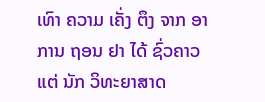ເທົາ ຄວາມ ເຄັ່ງ ຕຶງ ຈາກ ອາການ ຖອນ ຢາ ໄດ້ ຊົ່ວຄາວ ແຕ່ ນັກ ວິທະຍາສາດ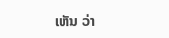ເຫັນ ວ່າ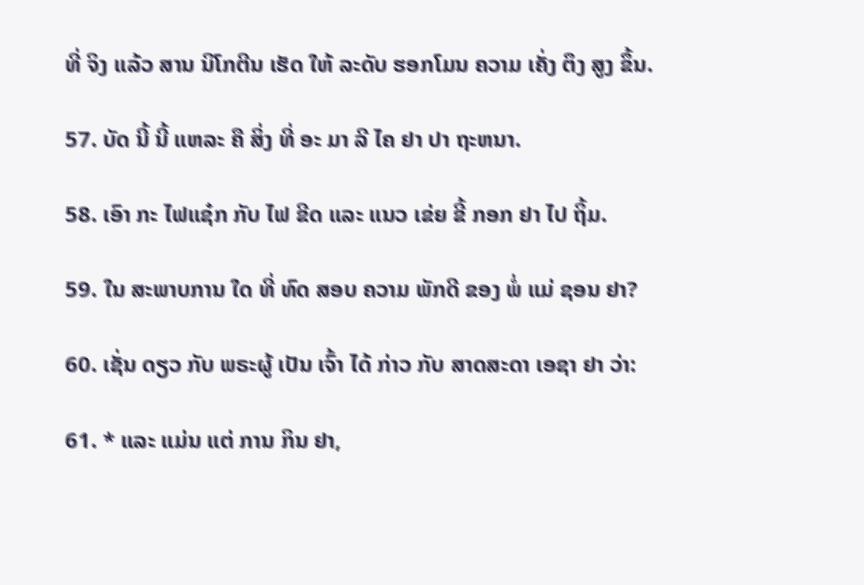ທີ່ ຈິງ ແລ້ວ ສານ ນິໂກຕີນ ເຮັດ ໃຫ້ ລະດັບ ຮອກໂມນ ຄວາມ ເຄັ່ງ ຕຶງ ສູງ ຂຶ້ນ.

57. ບັດ ນີ້ ນີ້ ແຫລະ ຄື ສິ່ງ ທີ່ ອະ ມາ ລີ ໄຄ ຢາ ປາ ຖະຫນາ.

58. ເອົາ ກະ ໄຟແຊ໋ກ ກັບ ໄຟ ຂີດ ແລະ ແນວ ເຂ່ຍ ຂີ້ ກອກ ຢາ ໄປ ຖິ້ມ.

59. ໃນ ສະພາບການ ໃດ ທີ່ ທົດ ສອບ ຄວາມ ພັກດີ ຂອງ ພໍ່ ແມ່ ຊອນ ຢາ?

60. ເຊັ່ນ ດຽວ ກັບ ພຣະຜູ້ ເປັນ ເຈົ້າ ໄດ້ ກ່າວ ກັບ ສາດສະດາ ເອຊາ ຢາ ວ່າ:

61. * ແລະ ແມ່ນ ແຕ່ ການ ກິນ ຢາ,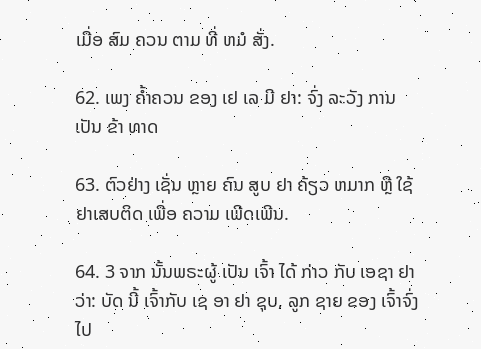ເມື່ອ ສົມ ຄວນ ຕາມ ທີ່ ຫມໍ ສັ່ງ.

62. ເພງ ຄ້ຳຄວນ ຂອງ ເຢ ເລ ມີ ຢາ: ຈົ່ງ ລະວັງ ການ ເປັນ ຂ້າ ທາດ

63. ຕົວຢ່າງ ເຊັ່ນ ຫຼາຍ ຄົນ ສູບ ຢາ ຄ້ຽວ ຫມາກ ຫຼື ໃຊ້ ຢາເສບຕິດ ເພື່ອ ຄວາມ ເພີດເພີນ.

64. 3 ຈາກ ນັ້ນພຣະຜູ້ ເປັນ ເຈົ້າ ໄດ້ ກ່າວ ກັບ ເອຊາ ຢາ ວ່າ: ບັດ ນີ້ ເຈົ້າກັບ ເຊ ອາ ຢາ ຊຸບ, ລູກ ຊາຍ ຂອງ ເຈົ້າຈົ່ງ ໄປ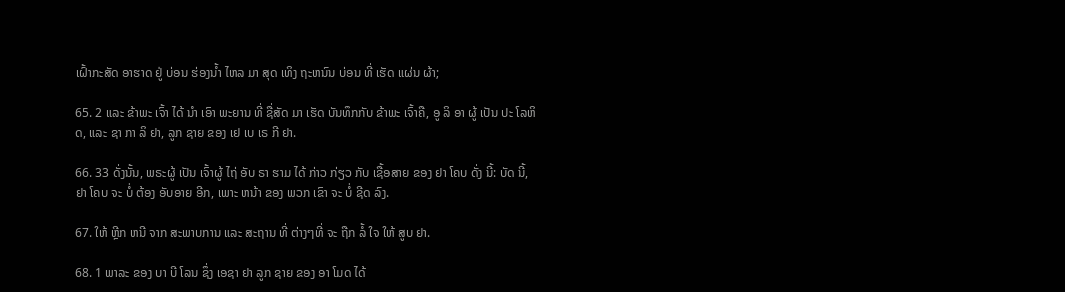ເຝົ້າກະສັດ ອາຮາດ ຢູ່ ບ່ອນ ຮ່ອງນ້ຳ ໄຫລ ມາ ສຸດ ເທິງ ຖະຫນົນ ບ່ອນ ທີ່ ເຮັດ ແຜ່ນ ຜ້າ;

65. 2 ແລະ ຂ້າພະ ເຈົ້າ ໄດ້ ນໍາ ເອົາ ພະຍານ ທີ່ ຊື່ສັດ ມາ ເຮັດ ບັນທຶກກັບ ຂ້າພະ ເຈົ້າຄື, ອູ ລິ ອາ ຜູ້ ເປັນ ປະ ໂລຫິດ, ແລະ ຊາ ກາ ລິ ຢາ, ລູກ ຊາຍ ຂອງ ເຢ ເບ ເຣ ກີ ຢາ.

66. 33 ດັ່ງນັ້ນ, ພຣະຜູ້ ເປັນ ເຈົ້າຜູ້ ໄຖ່ ອັບ ຣາ ຮາມ ໄດ້ ກ່າວ ກ່ຽວ ກັບ ເຊື້ອສາຍ ຂອງ ຢາ ໂຄບ ດັ່ງ ນີ້: ບັດ ນີ້, ຢາ ໂຄບ ຈະ ບໍ່ ຕ້ອງ ອັບອາຍ ອີກ, ເພາະ ຫນ້າ ຂອງ ພວກ ເຂົາ ຈະ ບໍ່ ຊີດ ລົງ.

67. ໃຫ້ ຫຼີກ ຫນີ ຈາກ ສະພາບການ ແລະ ສະຖານ ທີ່ ຕ່າງໆທີ່ ຈະ ຖືກ ລໍ້ ໃຈ ໃຫ້ ສູບ ຢາ.

68. 1 ພາລະ ຂອງ ບາ ບີ ໂລນ ຊຶ່ງ ເອຊາ ຢາ ລູກ ຊາຍ ຂອງ ອາ ໂມດ ໄດ້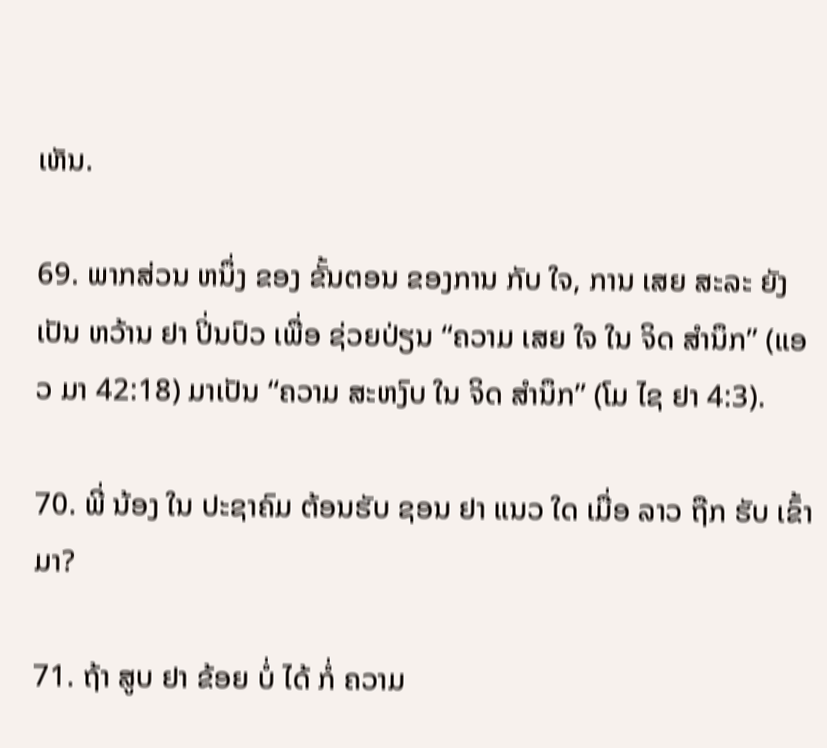ເຫັນ.

69. ພາກສ່ວນ ຫນຶ່ງ ຂອງ ຂັ້ນຕອນ ຂອງການ ກັບ ໃຈ, ການ ເສຍ ສະລະ ຍັງ ເປັນ ຫວ້ານ ຢາ ປິ່ນປົວ ເພື່ອ ຊ່ວຍປ່ຽນ “ຄວາມ ເສຍ ໃຈ ໃນ ຈິດ ສໍານຶກ” (ແອວ ມາ 42:18) ມາເປັນ “ຄວາມ ສະຫງົບ ໃນ ຈິດ ສໍານຶກ” (ໂມ ໄຊ ຢາ 4:3).

70. ພີ່ ນ້ອງ ໃນ ປະຊາຄົມ ຕ້ອນຮັບ ຊອນ ຢາ ແນວ ໃດ ເມື່ອ ລາວ ຖືກ ຮັບ ເຂົ້າ ມາ?

71. ຖ້າ ສູບ ຢາ ຂ້ອຍ ບໍ່ ໄດ້ ກໍ່ ຄວາມ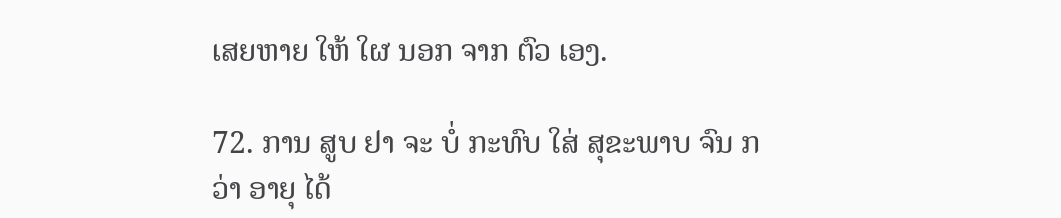ເສຍຫາຍ ໃຫ້ ໃຜ ນອກ ຈາກ ຕົວ ເອງ.

72. ການ ສູບ ຢາ ຈະ ບໍ່ ກະທົບ ໃສ່ ສຸຂະພາບ ຈົນ ກວ່າ ອາຍຸ ໄດ້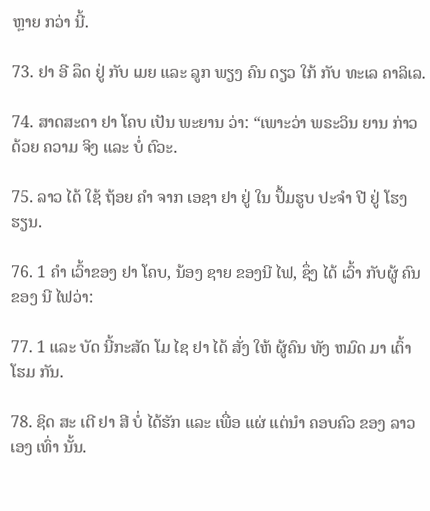ຫຼາຍ ກວ່າ ນີ້.

73. ຢາ ອີ ລຶດ ຢູ່ ກັບ ເມຍ ແລະ ລູກ ພຽງ ຄົນ ດຽວ ໃກ້ ກັບ ທະເລ ຄາລິເລ.

74. ສາດສະດາ ຢາ ໂຄບ ເປັນ ພະຍານ ວ່າ: “ເພາະວ່າ ພຣະວິນ ຍານ ກ່າວ ດ້ວຍ ຄວາມ ຈິງ ແລະ ບໍ່ ຕົວະ.

75. ລາວ ໄດ້ ໃຊ້ ຖ້ອຍ ຄໍາ ຈາກ ເອຊາ ຢາ ຢູ່ ໃນ ປຶ້ມຮູບ ປະຈໍາ ປີ ຢູ່ ໂຮງ ຮຽນ.

76. 1 ຄໍາ ເວົ້າຂອງ ຢາ ໂຄບ, ນ້ອງ ຊາຍ ຂອງນີ ໄຟ, ຊຶ່ງ ໄດ້ ເວົ້າ ກັບຜູ້ ຄົນ ຂອງ ນີ ໄຟວ່າ:

77. 1 ແລະ ບັດ ນີ້ກະສັດ ໂມ ໄຊ ຢາ ໄດ້ ສັ່ງ ໃຫ້ ຜູ້ຄົນ ທັງ ຫມົດ ມາ ເຕົ້າ ໂຮມ ກັນ.

78. ຊິດ ສະ ເຕີ ຢາ ສີ ບໍ່ ໄດ້ຮັກ ແລະ ເພື່ອ ແຜ່ ແຕ່ນໍາ ຄອບຄົວ ຂອງ ລາວ ເອງ ເທົ່າ ນັ້ນ.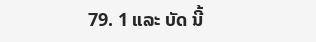79. 1 ແລະ ບັດ ນີ້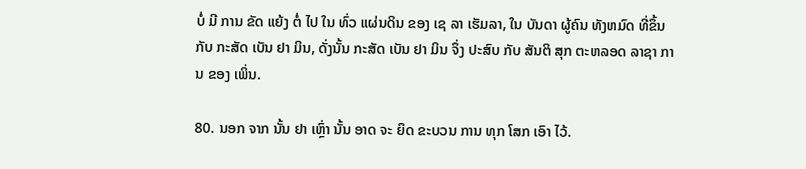ບໍ່ ມີ ການ ຂັດ ແຍ້ງ ຕໍ່ ໄປ ໃນ ທົ່ວ ແຜ່ນດິນ ຂອງ ເຊ ລາ ເຮັມລາ, ໃນ ບັນດາ ຜູ້ຄົນ ທັງຫມົດ ທີ່ຂຶ້ນກັບ ກະສັດ ເບັນ ຢາ ມິນ, ດັ່ງນັ້ນ ກະສັດ ເບັນ ຢາ ມິນ ຈຶ່ງ ປະສົບ ກັບ ສັນຕິ ສຸກ ຕະຫລອດ ລາຊາ ການ ຂອງ ເພິ່ນ.

80. ນອກ ຈາກ ນັ້ນ ຢາ ເຫຼົ່າ ນັ້ນ ອາດ ຈະ ຍຶດ ຂະບວນ ການ ທຸກ ໂສກ ເອົາ ໄວ້.